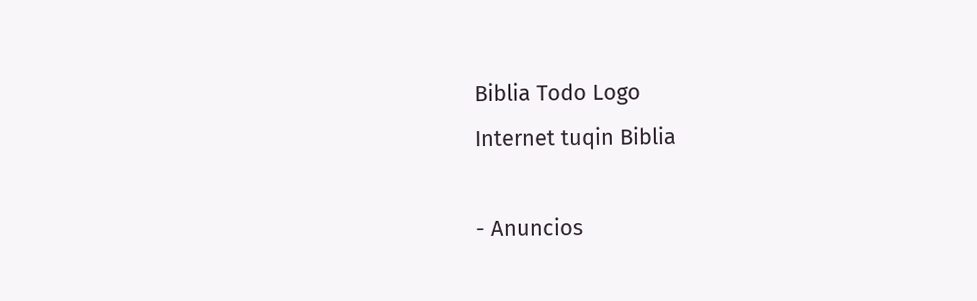Biblia Todo Logo
Internet tuqin Biblia

- Anuncios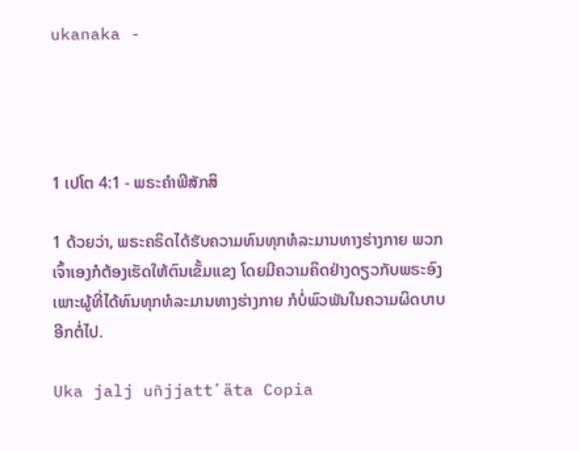ukanaka -




1 ເປໂຕ 4:1 - ພຣະຄຳພີສັກສິ

1 ດ້ວຍວ່າ, ພຣະຄຣິດໄດ້ຮັບຄວາມທົນທຸກທໍລະມານທາງຮ່າງກາຍ ພວກເຈົ້າເອງກໍຕ້ອງເຮັດໃຫ້ຕົນເຂັ້ມແຂງ ໂດຍມີຄວາມຄິດຢ່າງດຽວກັບພຣະອົງ ເພາະຜູ້ທີ່ໄດ້ທົນທຸກທໍລະມານທາງຮ່າງກາຍ ກໍບໍ່ພົວພັນໃນຄວາມຜິດບາບອີກຕໍ່ໄປ.

Uka jalj uñjjattʼäta Copia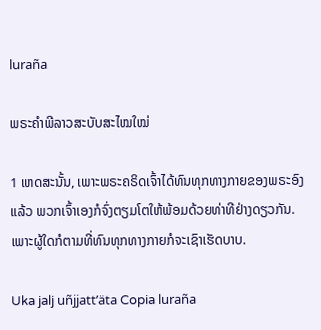luraña

ພຣະຄຳພີລາວສະບັບສະໄໝໃໝ່

1 ເຫດສະນັ້ນ, ເພາະພຣະຄຣິດເຈົ້າໄດ້ທົນທຸກທາງກາຍຂອງພຣະອົງແລ້ວ ພວກເຈົ້າເອງກໍຈົ່ງຕຽມໂຕໃຫ້ພ້ອມດ້ວຍທ່າທີຢ່າງດຽວກັນ. ເພາະຜູ້ໃດກໍຕາມທີ່ທົນທຸກທາງກາຍກໍຈະເຊົາເຮັດບາບ.

Uka jalj uñjjattʼäta Copia luraña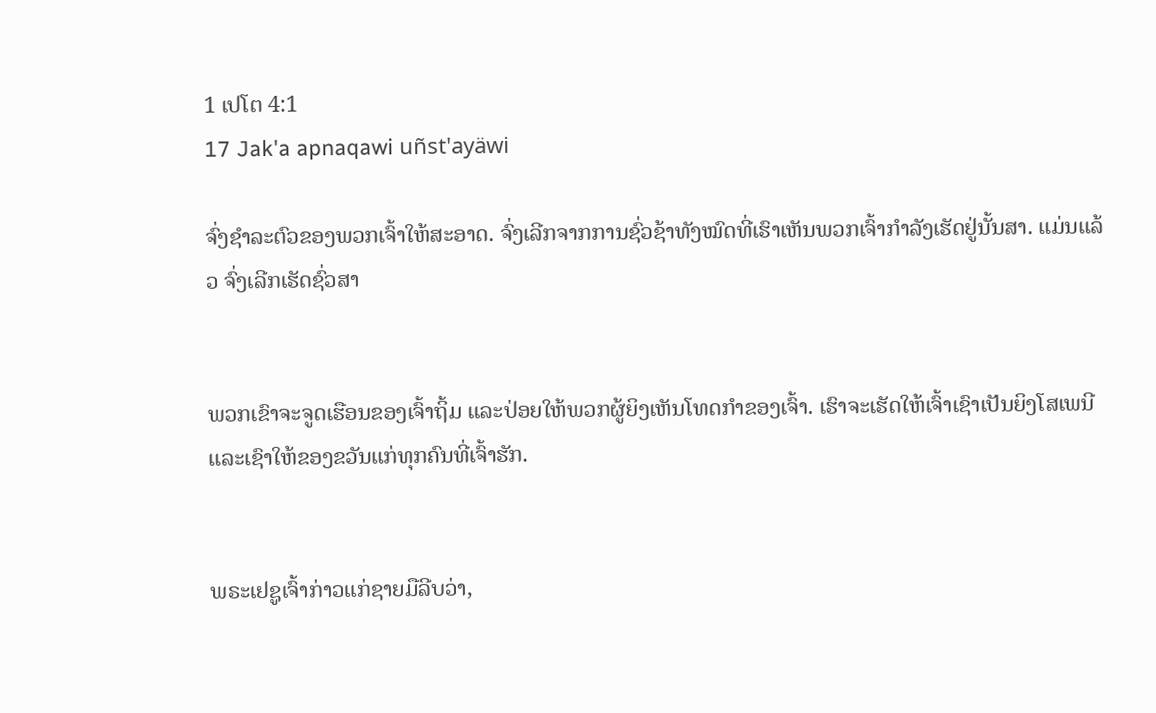1 ເປໂຕ 4:1
17 Jak'a apnaqawi uñst'ayäwi

ຈົ່ງຊຳລະຕົວຂອງພວກເຈົ້າໃຫ້ສະອາດ. ຈົ່ງເລີກຈາກການຊົ່ວຊ້າທັງໝົດທີ່ເຮົາເຫັນພວກເຈົ້າກຳລັງເຮັດຢູ່ນັ້ນສາ. ແມ່ນແລ້ວ ຈົ່ງເລີກເຮັດຊົ່ວສາ


ພວກເຂົາຈະຈູດເຮືອນຂອງເຈົ້າຖິ້ມ ແລະປ່ອຍໃຫ້ພວກຜູ້ຍິງເຫັນໂທດກຳຂອງເຈົ້າ. ເຮົາຈະເຮັດໃຫ້ເຈົ້າເຊົາເປັນຍິງໂສເພນີ ແລະເຊົາໃຫ້ຂອງຂວັນແກ່ທຸກຄົນທີ່ເຈົ້າຮັກ.


ພຣະເຢຊູເຈົ້າກ່າວແກ່ຊາຍມືລີບວ່າ,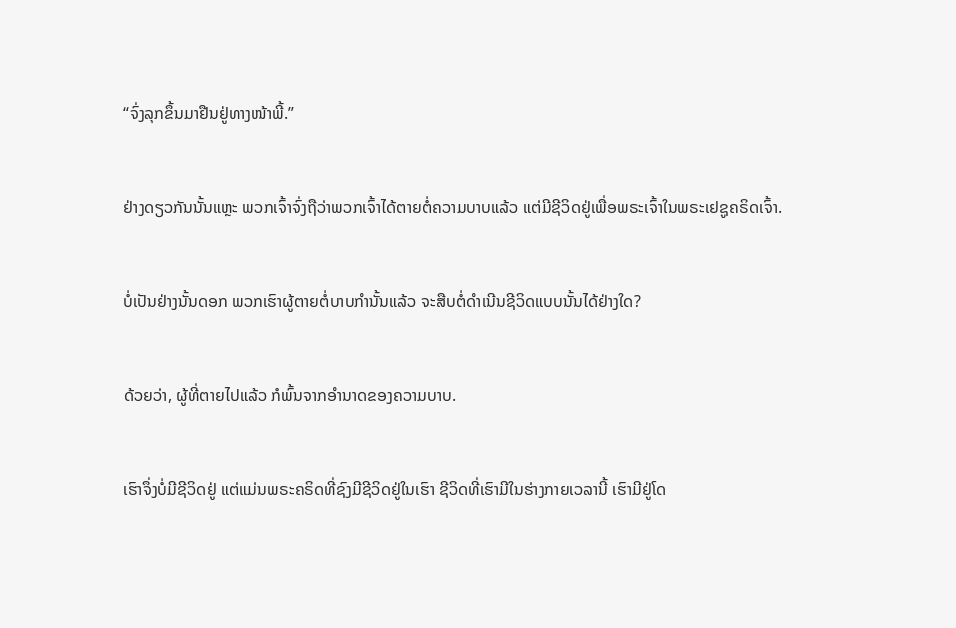“ຈົ່ງລຸກຂຶ້ນມາຢືນຢູ່ທາງໜ້າພີ້.”


ຢ່າງດຽວກັນນັ້ນແຫຼະ ພວກເຈົ້າຈົ່ງຖືວ່າພວກເຈົ້າໄດ້ຕາຍຕໍ່ຄວາມບາບແລ້ວ ແຕ່ມີຊີວິດຢູ່ເພື່ອພຣະເຈົ້າໃນພຣະເຢຊູຄຣິດເຈົ້າ.


ບໍ່ເປັນຢ່າງນັ້ນດອກ ພວກເຮົາຜູ້ຕາຍຕໍ່ບາບກຳນັ້ນແລ້ວ ຈະສືບຕໍ່ດຳເນີນຊີວິດແບບນັ້ນໄດ້ຢ່າງໃດ?


ດ້ວຍວ່າ, ຜູ້ທີ່ຕາຍໄປແລ້ວ ກໍພົ້ນຈາກອຳນາດຂອງຄວາມບາບ.


ເຮົາຈຶ່ງບໍ່ມີຊີວິດຢູ່ ແຕ່ແມ່ນພຣະຄຣິດທີ່ຊົງມີຊີວິດຢູ່ໃນເຮົາ ຊີວິດທີ່ເຮົາມີໃນຮ່າງກາຍເວລານີ້ ເຮົາມີຢູ່ໂດ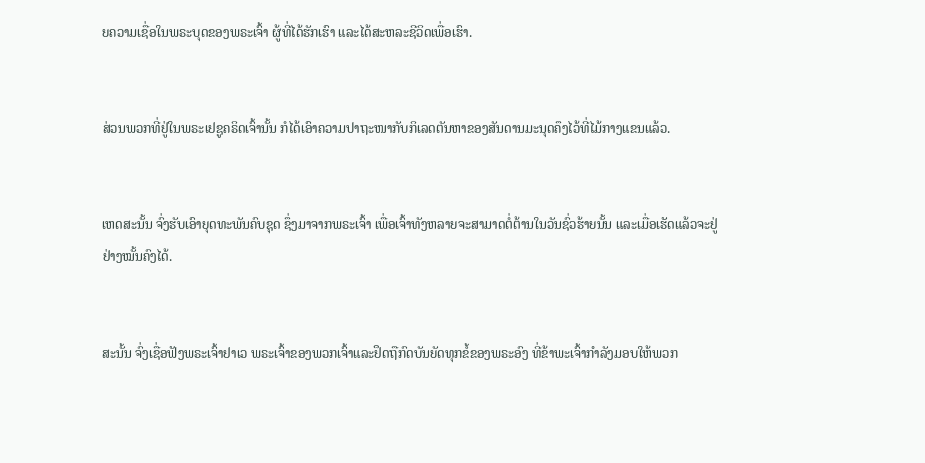ຍຄວາມເຊື່ອໃນພຣະບຸດຂອງພຣະເຈົ້າ ຜູ້ທີ່ໄດ້ຮັກເຮົາ ແລະໄດ້ສະຫລະຊີວິດເພື່ອເຮົາ.


ສ່ວນພວກທີ່ຢູ່ໃນພຣະເຢຊູຄຣິດເຈົ້ານັ້ນ ກໍໄດ້ເອົາຄວາມປາຖະໜາກັບກິເລດຕັນຫາຂອງສັນດານມະນຸດຄຶງໄວ້ທີ່ໄມ້ກາງແຂນແລ້ວ.


ເຫດສະນັ້ນ ຈົ່ງຮັບເອົາຍຸດທະພັນຄົບຊຸດ ຊຶ່ງມາຈາກພຣະເຈົ້າ ເພື່ອເຈົ້າທັງຫລາຍຈະສາມາດຕໍ່ຕ້ານໃນວັນຊົ່ວຮ້າຍນັ້ນ ແລະເມື່ອເຮັດແລ້ວຈະຢູ່ຢ່າງໝັ້ນຄົງໄດ້.


ສະນັ້ນ ຈົ່ງເຊື່ອຟັງພຣະເຈົ້າຢາເວ ພຣະເຈົ້າຂອງພວກເຈົ້າແລະຢຶດຖືກົດບັນຍັດທຸກຂໍ້ຂອງພຣະອົງ ທີ່ຂ້າພະເຈົ້າກຳລັງມອບໃຫ້ພວກ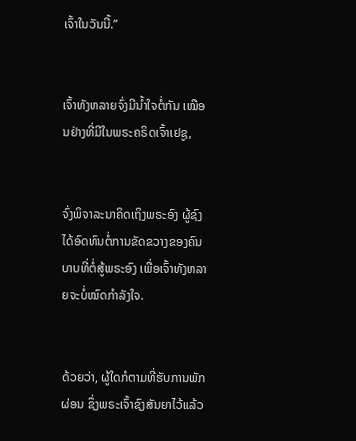ເຈົ້າໃນວັນນີ້.”


ເຈົ້າທັງຫລາຍຈົ່ງມີນໍ້າໃຈຕໍ່ກັນ ເໝືອນຢ່າງທີ່ມີໃນພຣະຄຣິດເຈົ້າເຢຊູ,


ຈົ່ງພິຈາລະນາຄິດເຖິງພຣະອົງ ຜູ້ຊົງໄດ້ອົດທົນຕໍ່ການຂັດຂວາງຂອງຄົນບາບທີ່ຕໍ່ສູ້ພຣະອົງ ເພື່ອເຈົ້າທັງຫລາຍຈະບໍ່ໝົດກຳລັງໃຈ.


ດ້ວຍວ່າ, ຜູ້ໃດກໍຕາມທີ່ຮັບການພັກຜ່ອນ ຊຶ່ງພຣະເຈົ້າຊົງສັນຍາໄວ້ແລ້ວ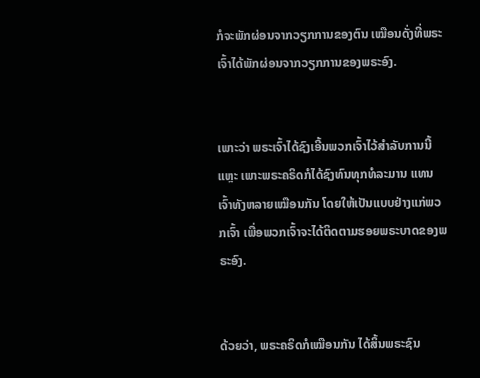ກໍຈະພັກຜ່ອນຈາກວຽກການຂອງຕົນ ເໝືອນດັ່ງທີ່ພຣະເຈົ້າໄດ້ພັກຜ່ອນຈາກວຽກການຂອງພຣະອົງ.


ເພາະວ່າ ພຣະເຈົ້າໄດ້ຊົງເອີ້ນພວກເຈົ້າໄວ້ສຳລັບການນີ້ແຫຼະ ເພາະພຣະຄຣິດກໍໄດ້ຊົງທົນທຸກທໍລະມານ ແທນເຈົ້າທັງຫລາຍເໝືອນກັນ ໂດຍໃຫ້ເປັນແບບຢ່າງແກ່ພວກເຈົ້າ ເພື່ອພວກເຈົ້າຈະໄດ້ຕິດຕາມຮອຍພຣະບາດຂອງພຣະອົງ.


ດ້ວຍວ່າ, ພຣະຄຣິດກໍເໝືອນກັນ ໄດ້ສິ້ນພຣະຊົນ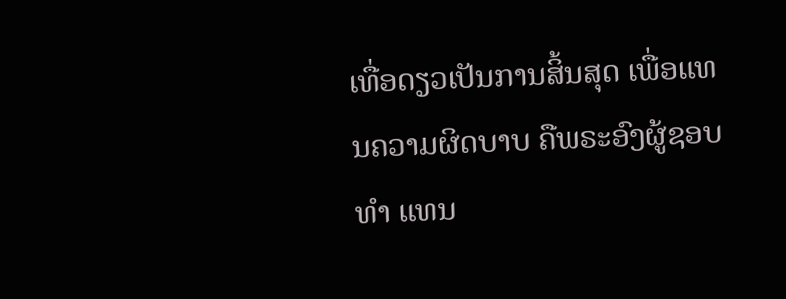ເທື່ອດຽວເປັນການສິ້ນສຸດ ເພື່ອແທນຄວາມຜິດບາບ ຄືພຣະອົງຜູ້ຊອບທຳ ແທນ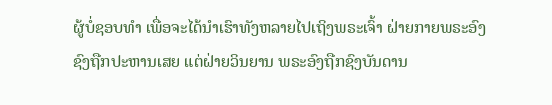ຜູ້ບໍ່ຊອບທຳ ເພື່ອຈະໄດ້ນຳເຮົາທັງຫລາຍໄປເຖິງພຣະເຈົ້າ ຝ່າຍກາຍພຣະອົງຊົງຖືກປະຫານເສຍ ແຕ່ຝ່າຍວິນຍານ ພຣະອົງຖືກຊົງບັນດານ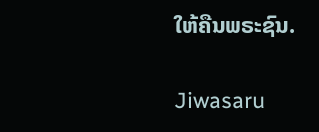ໃຫ້ຄືນພຣະຊົນ.


Jiwasaru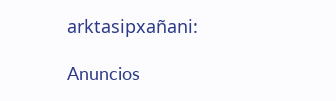arktasipxañani:

Anuncios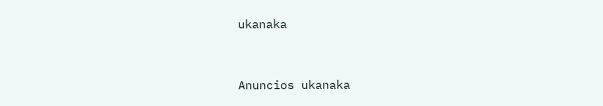ukanaka


Anuncios ukanaka